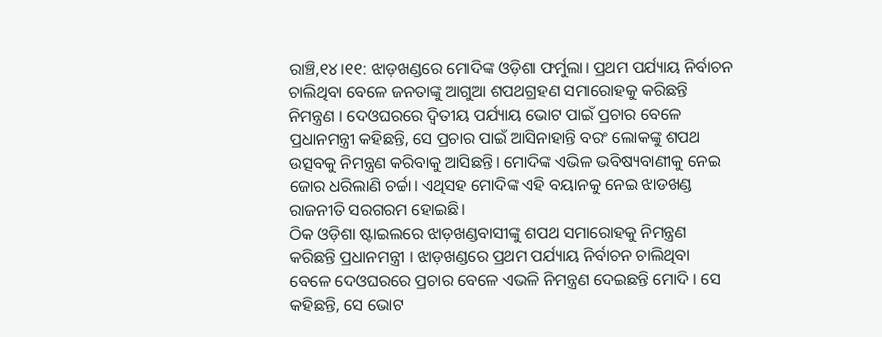ରାଞ୍ଚି,୧୪।୧୧: ଝାଡ଼ଖଣ୍ଡରେ ମୋଦିଙ୍କ ଓଡ଼ିଶା ଫର୍ମୁଲା। ପ୍ରଥମ ପର୍ଯ୍ୟାୟ ନିର୍ବାଚନ ଚାଲିଥିବା ବେଳେ ଜନତାଙ୍କୁ ଆଗୁଆ ଶପଥଗ୍ରହଣ ସମାରୋହକୁ କରିଛନ୍ତି ନିମନ୍ତ୍ରଣ । ଦେଓଘରରେ ଦ୍ବିତୀୟ ପର୍ଯ୍ୟାୟ ଭୋଟ ପାଇଁ ପ୍ରଚାର ବେଳେ ପ୍ରଧାନମନ୍ତ୍ରୀ କହିଛନ୍ତି, ସେ ପ୍ରଚାର ପାଇଁ ଆସିନାହାନ୍ତି ବରଂ ଲୋକଙ୍କୁ ଶପଥ ଉତ୍ସବକୁ ନିମନ୍ତ୍ରଣ କରିବାକୁ ଆସିଛନ୍ତି। ମୋଦିଙ୍କ ଏଭିଳ ଭବିଷ୍ୟବାଣୀକୁ ନେଇ ଜୋର ଧରିଲାଣି ଚର୍ଚ୍ଚା। ଏଥିସହ ମୋଦିଙ୍କ ଏହି ବୟାନକୁ ନେଇ ଝାଡଖଣ୍ଡ ରାଜନୀତି ସରଗରମ ହୋଇଛି।
ଠିକ ଓଡ଼ିଶା ଷ୍ଟାଇଲରେ ଝାଡ଼ଖଣ୍ଡବାସୀଙ୍କୁ ଶପଥ ସମାରୋହକୁ ନିମନ୍ତ୍ରଣ କରିଛନ୍ତି ପ୍ରଧାନମନ୍ତ୍ରୀ । ଝାଡ଼ଖଣ୍ଡରେ ପ୍ରଥମ ପର୍ଯ୍ୟାୟ ନିର୍ବାଚନ ଚାଲିଥିବା ବେଳେ ଦେଓଘରରେ ପ୍ରଚାର ବେଳେ ଏଭଳି ନିମନ୍ତ୍ରଣ ଦେଇଛନ୍ତି ମୋଦି । ସେ କହିଛନ୍ତି, ସେ ଭୋଟ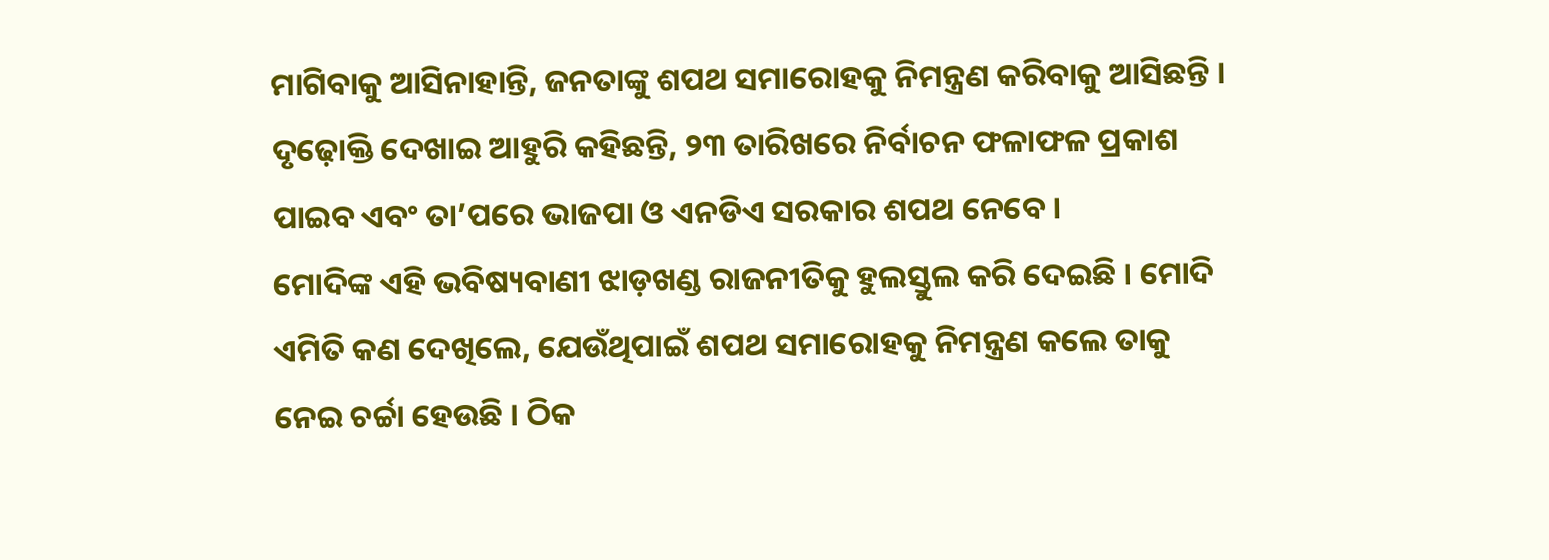ମାଗିବାକୁ ଆସିନାହାନ୍ତି, ଜନତାଙ୍କୁ ଶପଥ ସମାରୋହକୁ ନିମନ୍ତ୍ରଣ କରିବାକୁ ଆସିଛନ୍ତି । ଦୃଢ଼ୋକ୍ତି ଦେଖାଇ ଆହୁରି କହିଛନ୍ତି, ୨୩ ତାରିଖରେ ନିର୍ବାଚନ ଫଳାଫଳ ପ୍ରକାଶ ପାଇବ ଏବଂ ତା’ପରେ ଭାଜପା ଓ ଏନଡିଏ ସରକାର ଶପଥ ନେବେ ।
ମୋଦିଙ୍କ ଏହି ଭବିଷ୍ୟବାଣୀ ଝାଡ଼ଖଣ୍ଡ ରାଜନୀତିକୁ ହୁଲସ୍ତୁଲ କରି ଦେଇଛି । ମୋଦି ଏମିତି କଣ ଦେଖିଲେ, ଯେଉଁଥିପାଇଁ ଶପଥ ସମାରୋହକୁ ନିମନ୍ତ୍ରଣ କଲେ ତାକୁ ନେଇ ଚର୍ଚ୍ଚା ହେଉଛି । ଠିକ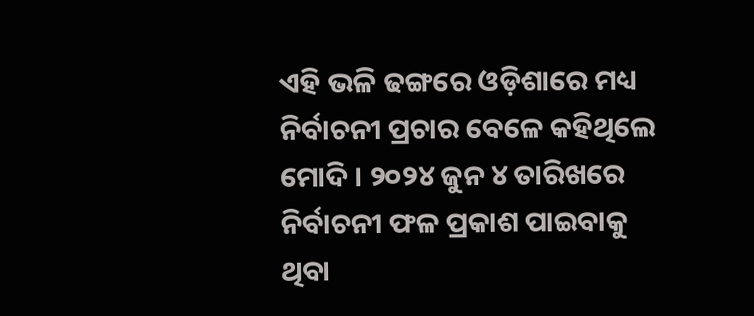ଏହି ଭଳି ଢଙ୍ଗରେ ଓଡ଼ିଶାରେ ମଧ୍ୟ ନିର୍ବାଚନୀ ପ୍ରଚାର ବେଳେ କହିଥିଲେ ମୋଦି । ୨୦୨୪ ଜୁନ ୪ ତାରିଖରେ ନିର୍ବାଚନୀ ଫଳ ପ୍ରକାଶ ପାଇବାକୁ ଥିବା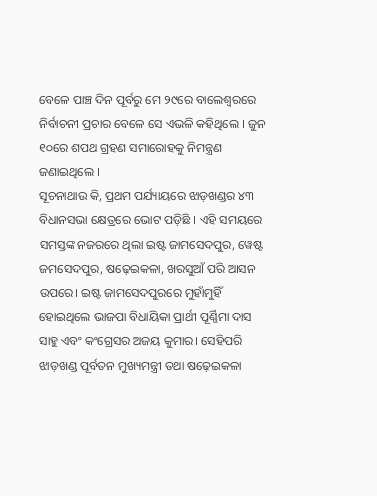ବେଳେ ପାଞ୍ଚ ଦିନ ପୂର୍ବରୁ ମେ ୨୯ରେ ବାଲେଶ୍ବରରେ ନିର୍ବାଚନୀ ପ୍ରଚାର ବେଳେ ସେ ଏଭଳି କହିଥିଲେ । ଜୁନ ୧୦ରେ ଶପଥ ଗ୍ରହଣ ସମାରୋହକୁ ନିମନ୍ତ୍ରଣ ଜଣାଇଥିଲେ ।
ସୂଚନାଥାଉ କି, ପ୍ରଥମ ପର୍ଯ୍ୟାୟରେ ଝାଡ଼ଖଣ୍ଡର ୪୩ ବିଧାନସଭା କ୍ଷେତ୍ରରେ ଭୋଟ ପଡ଼ିଛି । ଏହି ସମୟରେ ସମସ୍ତଙ୍କ ନଜରରେ ଥିଲା ଇଷ୍ଟ ଜାମସେଦପୁର, ୱେଷ୍ଟ ଜମସେଦପୁର, ଷଢ଼େଇକଳା, ଖରସୁଆଁ ପରି ଆସନ ଉପରେ। ଇଷ୍ଟ ଜାମସେଦପୁରରେ ମୁହାଁମୁହିଁ ହୋଇଥିଲେ ଭାଜପା ବିଧାୟିକା ପ୍ରାର୍ଥୀ ପୂର୍ଣ୍ଣିମା ଦାସ ସାହୁ ଏବଂ କଂଗ୍ରେସର ଅଜୟ କୁମାର। ସେହିପରି ଝାଡ଼ଖଣ୍ଡ ପୂର୍ବତନ ମୁଖ୍ୟମନ୍ତ୍ରୀ ତଥା ଷଢ଼େଇକଳା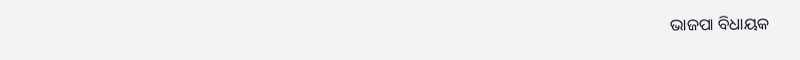ଭାଜପା ବିଧାୟକ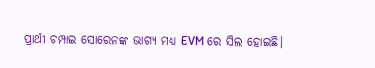ପ୍ରାର୍ଥୀ ଚମ୍ପାଇ ସୋରେନଙ୍କ ଭାଗ୍ୟ ମଧ୍ୟ EVM ରେ ସିଲ ହୋଇଛି।